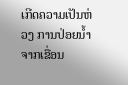ເກີດຄວາມເປັນຫ່ວງ ການປ່ອຍນໍ້າຈາກເຂື່ອນ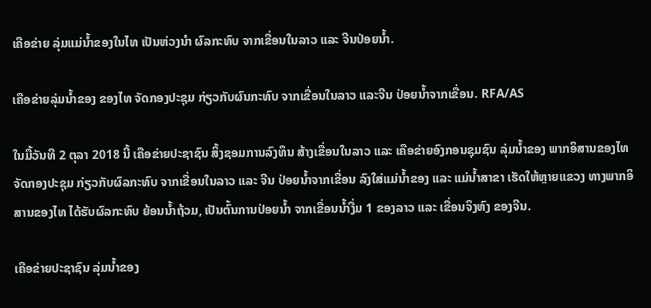ເຄືອຂ່າຍ ລຸ່ມແມ່ນໍ້າຂອງໃນໄທ ເປັນຫ່ວງນໍາ ຜົລກະທົບ ຈາກເຂື່ອນໃນລາວ ແລະ ຈີນປ່ອຍນໍ້າ.

ເຄືອຂ່າຍລຸ່ມນໍ້າຂອງ ຂອງໄທ ຈັດກອງປະຊຸມ ກ່ຽວກັບຜົນກະທົບ ຈາກເຂື່ອນໃນລາວ ແລະຈີນ ປ່ອຍນໍ້າຈາກເຂື່ອນ. RFA/AS

ໃນມື້ວັນທີ 2 ຕຸລາ 2018 ນີ້ ເຄືອຂ່າຍປະຊາຊົນ ສິ້ງຊອມການລົງທຶນ ສ້າງເຂື່ອນໃນລາວ ແລະ ເຄືອຂ່າຍອົງກອນຊຸມຊົນ ລຸ່ມນໍ້າຂອງ ພາກອິສານຂອງໄທ ຈັດກອງປະຊຸມ ກ່ຽວກັບຜົລກະທົບ ຈາກເຂື່ອນໃນລາວ ແລະ ຈີນ ປ່ອຍນໍ້າຈາກເຂື່ອນ ລົງໃສ່ແມ່ນໍ້າຂອງ ແລະ ແມ່ນໍ້າສາຂາ ເຮັດໃຫ້ຫຼາຍແຂວງ ທາງພາກອິສານຂອງໄທ ໄດ້ຮັບຜົລກະທົບ ຍ້ອນນໍ້າຖ້ວມ, ເປັນຕົ້ນການປ່ອຍນໍ້າ ຈາກເຂື່ອນນໍ້າງື່ມ 1 ຂອງລາວ ແລະ ເຂື່ອນຈິງຫົງ ຂອງຈີນ.

ເຄືອຂ່າຍປະຊາຊົນ ລຸ່ມນໍ້າຂອງ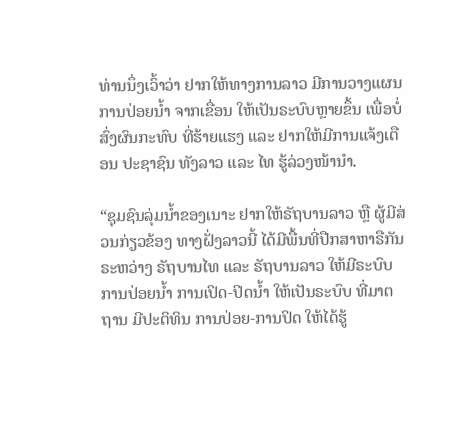ທ່ານນຶ່ງເວົ້າວ່າ ຢາກໃຫ້ທາງການລາວ ມີການວາງແຜນ ການປ່ອຍນໍ້າ ຈາກເຂື່ອນ ໃຫ້ເປັນຣະບົບຫຼາຍຂຶ້ນ ເພື່ອບໍ່ສົ່ງຜົນກະທົບ ທີ່ຮ້າຍແຮງ ແລະ ຢາກໃຫ້ມີການແຈ້ງເຕືອນ ປະຊາຊົນ ທັງລາວ ແລະ ໄທ ຮູ້ລ່ວງໜ້ານໍາ.

“ຊຸມຊົນລຸ່ມນໍ້າຂອງເນາະ ຢາກໃຫ້ຣັຖບານລາວ ຫຼື ຜູ້ມີສ່ວນກ່ຽວຂ້ອງ ທາງຝັ່ງລາວນີ້ ໄດ້ມີພື້ນທີ່ປືກສາຫາຣືກັນ ຣະຫວ່າງ ຣັຖບານໄທ ແລະ ຣັຖບານລາວ ໃຫ້ມີຣະບົບການປ່ອຍນໍ້າ ການເປິດ-ປິດນໍ້າ ໃຫ້ເປັນຣະບົບ ທີ່ມາຕຖານ ມີປະຕິທິນ ການປ່ອຍ-ການປິດ ໃຫ້ໄດ້ຮູ້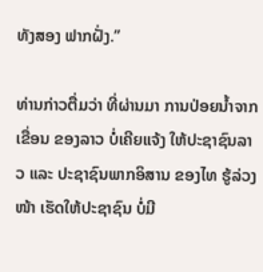ທັງສອງ ຟາກຝັ່ງ.”

ທ່ານກ່າວຕື່ມວ່າ ທີ່ຜ່ານມາ ການປ່ອຍນໍ້າຈາກເຂື່ອນ ຂອງລາວ ບໍ່ເຄີຍແຈ້ງ ໃຫ້ປະຊາຊົນລາວ ແລະ ປະຊາຊົນພາກອິສານ ຂອງໄທ ຮູ້ລ່ວງໜ້າ ເຮັດໃຫ້ປະຊາຊົນ ບໍ່ມີ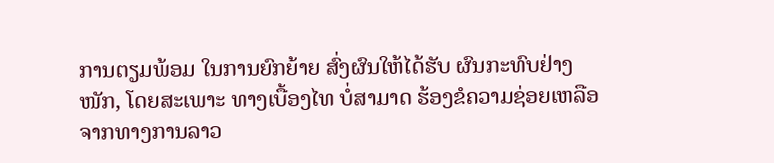ການຕຽມພ້ອມ ໃນການຍົກຍ້າຍ ສົ່ງຜົນໃຫ້ໄດ້ຮັບ ຜົນກະທົບຢ່າງໜັກ, ໂດຍສະເພາະ ທາງເບື້ອງໄທ ບໍ່ສາມາດ ຮ້ອງຂໍຄວາມຊ່ອຍເຫລືອ ຈາກທາງການລາວ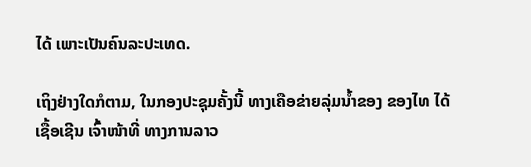ໄດ້ ເພາະເປັນຄົນລະປະເທດ.

ເຖິງຢ່າງໃດກໍຕາມ, ໃນກອງປະຊຸມຄັ້ງນີ້ ທາງເຄືອຂ່າຍລຸ່ມນໍ້າຂອງ ຂອງໄທ ໄດ້ເຊື້ອເຊີນ ເຈົ້າໜ້າທີ່ ທາງການລາວ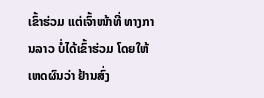ເຂົ້າຮ່ວມ ແຕ່ເຈົ້າໜ້າທີ່ ທາງການລາວ ບໍ່ໄດ້ເຂົ້າຮ່ວມ ໂດຍໃຫ້ເຫດຜົນວ່າ ຢ້ານສົ່ງ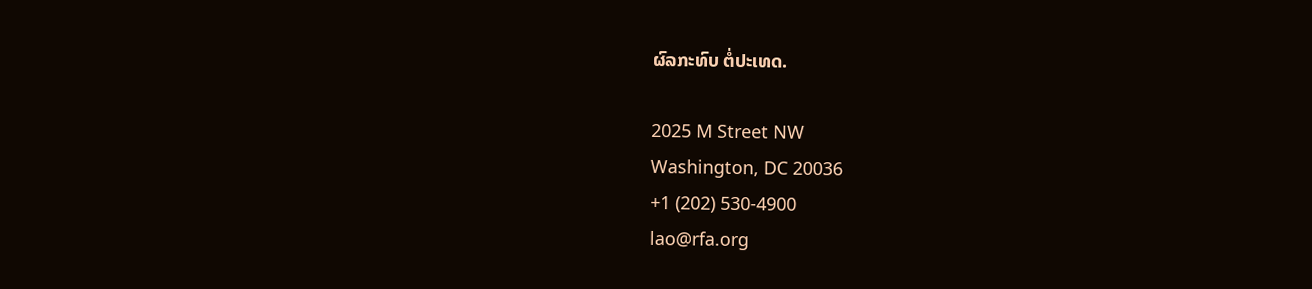ຜົລກະທົບ ຕໍ່ປະເທດ.

2025 M Street NW
Washington, DC 20036
+1 (202) 530-4900
lao@rfa.org